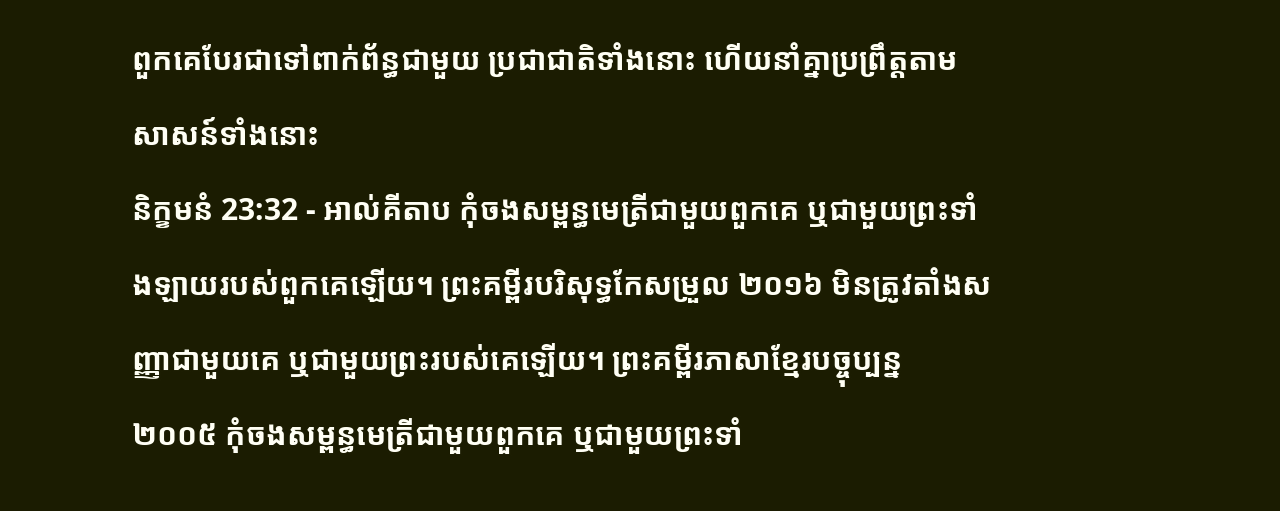ពួកគេបែរជាទៅពាក់ព័ន្ធជាមួយ ប្រជាជាតិទាំងនោះ ហើយនាំគ្នាប្រព្រឹត្តតាមសាសន៍ទាំងនោះ
និក្ខមនំ 23:32 - អាល់គីតាប កុំចងសម្ពន្ធមេត្រីជាមួយពួកគេ ឬជាមួយព្រះទាំងឡាយរបស់ពួកគេឡើយ។ ព្រះគម្ពីរបរិសុទ្ធកែសម្រួល ២០១៦ មិនត្រូវតាំងសញ្ញាជាមួយគេ ឬជាមួយព្រះរបស់គេឡើយ។ ព្រះគម្ពីរភាសាខ្មែរបច្ចុប្បន្ន ២០០៥ កុំចងសម្ពន្ធមេត្រីជាមួយពួកគេ ឬជាមួយព្រះទាំ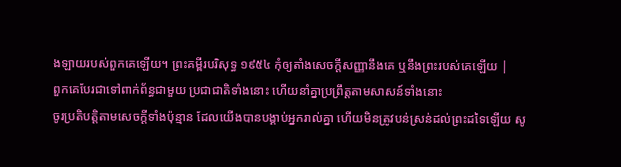ងឡាយរបស់ពួកគេឡើយ។ ព្រះគម្ពីរបរិសុទ្ធ ១៩៥៤ កុំឲ្យតាំងសេចក្ដីសញ្ញានឹងគេ ឬនឹងព្រះរបស់គេឡើយ |
ពួកគេបែរជាទៅពាក់ព័ន្ធជាមួយ ប្រជាជាតិទាំងនោះ ហើយនាំគ្នាប្រព្រឹត្តតាមសាសន៍ទាំងនោះ
ចូរប្រតិបត្តិតាមសេចក្តីទាំងប៉ុន្មាន ដែលយើងបានបង្គាប់អ្នករាល់គ្នា ហើយមិនត្រូវបន់ស្រន់ដល់ព្រះដទៃឡើយ សូ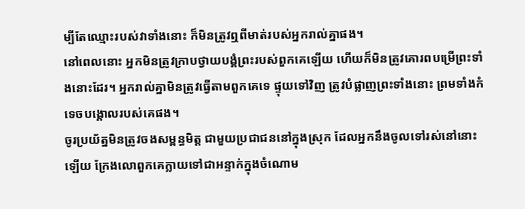ម្បីតែឈ្មោះរបស់វាទាំងនោះ ក៏មិនត្រូវឮពីមាត់របស់អ្នករាល់គ្នាផង។
នៅពេលនោះ អ្នកមិនត្រូវក្រាបថ្វាយបង្គំព្រះរបស់ពួកគេឡើយ ហើយក៏មិនត្រូវគោរពបម្រើព្រះទាំងនោះដែរ។ អ្នករាល់គ្នាមិនត្រូវធ្វើតាមពួកគេទេ ផ្ទុយទៅវិញ ត្រូវបំផ្លាញព្រះទាំងនោះ ព្រមទាំងកំទេចបង្គោលរបស់គេផង។
ចូរប្រយ័ត្នមិនត្រូវចងសម្ពន្ធមិត្ត ជាមួយប្រជាជននៅក្នុងស្រុក ដែលអ្នកនឹងចូលទៅរស់នៅនោះឡើយ ក្រែងលោពួកគេក្លាយទៅជាអន្ទាក់ក្នុងចំណោម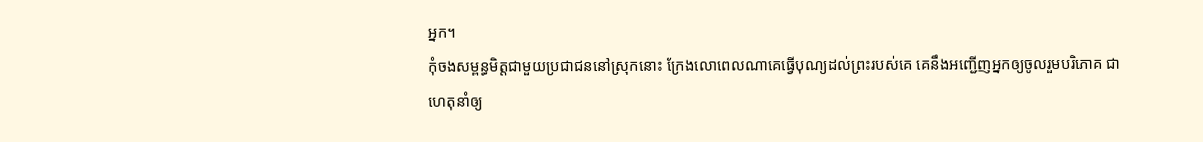អ្នក។
កុំចងសម្ពន្ធមិត្តជាមួយប្រជាជននៅស្រុកនោះ ក្រែងលោពេលណាគេធ្វើបុណ្យដល់ព្រះរបស់គេ គេនឹងអញ្ជើញអ្នកឲ្យចូលរួមបរិភោគ ជាហេតុនាំឲ្យ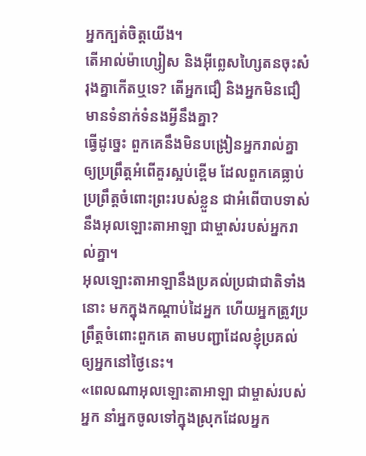អ្នកក្បត់ចិត្តយើង។
តើអាល់ម៉ាហ្សៀស និងអ៊ីព្លេសហ្សៃតនចុះសំរុងគ្នាកើតឬទេ? តើអ្នកជឿ និងអ្នកមិនជឿមានទំនាក់ទំនងអ្វីនឹងគ្នា?
ធ្វើដូច្នេះ ពួកគេនឹងមិនបង្រៀនអ្នករាល់គ្នា ឲ្យប្រព្រឹត្តអំពើគួរស្អប់ខ្ពើម ដែលពួកគេធ្លាប់ប្រព្រឹត្តចំពោះព្រះរបស់ខ្លួន ជាអំពើបាបទាស់នឹងអុលឡោះតាអាឡា ជាម្ចាស់របស់អ្នករាល់គ្នា។
អុលឡោះតាអាឡានឹងប្រគល់ប្រជាជាតិទាំងនោះ មកក្នុងកណ្តាប់ដៃអ្នក ហើយអ្នកត្រូវប្រព្រឹត្តចំពោះពួកគេ តាមបញ្ជាដែលខ្ញុំប្រគល់ឲ្យអ្នកនៅថ្ងៃនេះ។
«ពេលណាអុលឡោះតាអាឡា ជាម្ចាស់របស់អ្នក នាំអ្នកចូលទៅក្នុងស្រុកដែលអ្នក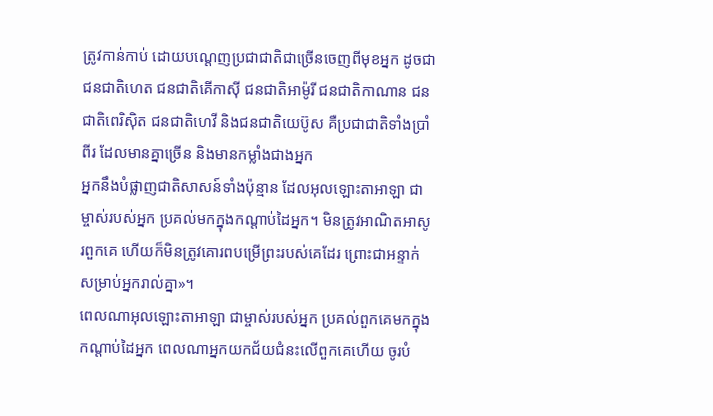ត្រូវកាន់កាប់ ដោយបណ្តេញប្រជាជាតិជាច្រើនចេញពីមុខអ្នក ដូចជាជនជាតិហេត ជនជាតិគើកាស៊ី ជនជាតិអាម៉ូរី ជនជាតិកាណាន ជនជាតិពេរិស៊ិត ជនជាតិហេវី និងជនជាតិយេប៊ូស គឺប្រជាជាតិទាំងប្រាំពីរ ដែលមានគ្នាច្រើន និងមានកម្លាំងជាងអ្នក
អ្នកនឹងបំផ្លាញជាតិសាសន៍ទាំងប៉ុន្មាន ដែលអុលឡោះតាអាឡា ជាម្ចាស់របស់អ្នក ប្រគល់មកក្នុងកណ្តាប់ដៃអ្នក។ មិនត្រូវអាណិតអាសូរពួកគេ ហើយក៏មិនត្រូវគោរពបម្រើព្រះរបស់គេដែរ ព្រោះជាអន្ទាក់ សម្រាប់អ្នករាល់គ្នា»។
ពេលណាអុលឡោះតាអាឡា ជាម្ចាស់របស់អ្នក ប្រគល់ពួកគេមកក្នុងកណ្តាប់ដៃអ្នក ពេលណាអ្នកយកជ័យជំនះលើពួកគេហើយ ចូរបំ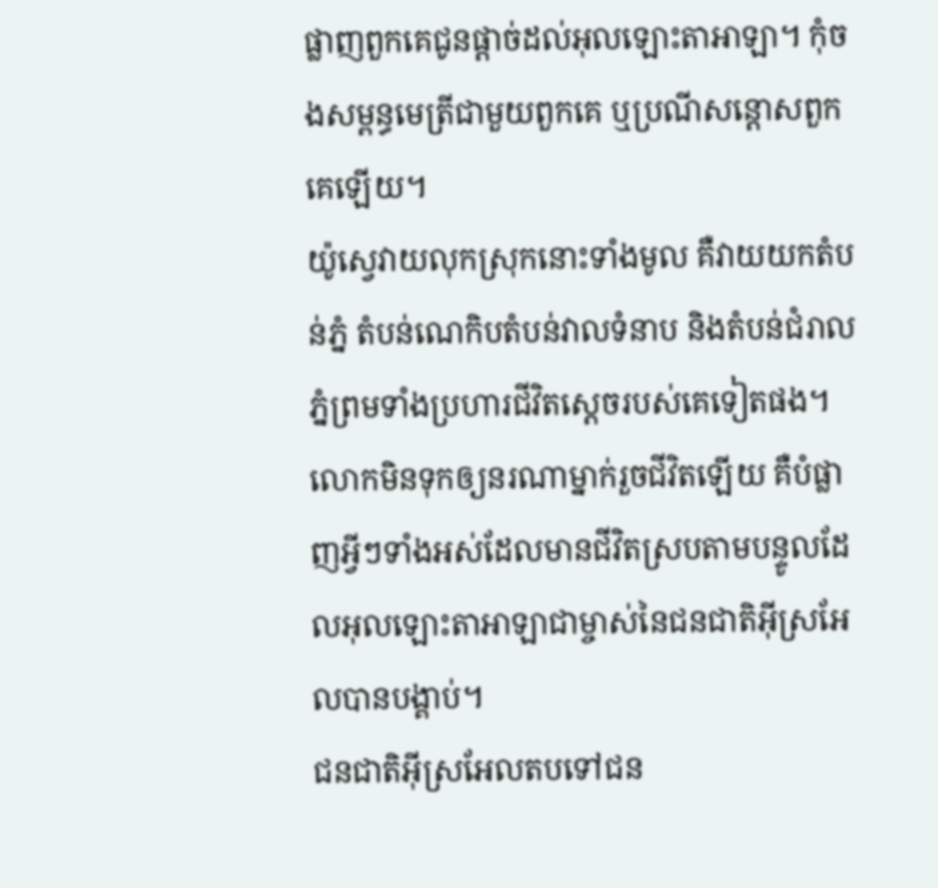ផ្លាញពួកគេជូនផ្តាច់ដល់អុលឡោះតាអាឡា។ កុំចងសម្ពន្ធមេត្រីជាមួយពួកគេ ឬប្រណីសន្តោសពួកគេឡើយ។
យ៉ូស្វេវាយលុកស្រុកនោះទាំងមូល គឺវាយយកតំបន់ភ្នំ តំបន់ណេកិបតំបន់វាលទំនាប និងតំបន់ជំរាលភ្នំព្រមទាំងប្រហារជីវិតស្តេចរបស់គេទៀតផង។ លោកមិនទុកឲ្យនរណាម្នាក់រួចជីវិតឡើយ គឺបំផ្លាញអ្វីៗទាំងអស់ដែលមានជីវិតស្របតាមបន្ទូលដែលអុលឡោះតាអាឡាជាម្ចាស់នៃជនជាតិអ៊ីស្រអែលបានបង្គាប់។
ជនជាតិអ៊ីស្រអែលតបទៅជន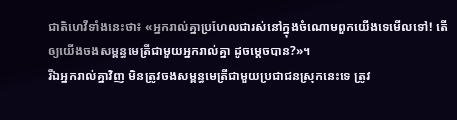ជាតិហេវីទាំងនេះថា៖ «អ្នករាល់គ្នាប្រហែលជារស់នៅក្នុងចំណោមពួកយើងទេមើលទៅ! តើឲ្យយើងចងសម្ពន្ធមេត្រីជាមួយអ្នករាល់គ្នា ដូចម្តេចបាន?»។
រីឯអ្នករាល់គ្នាវិញ មិនត្រូវចងសម្ពន្ធមេត្រីជាមួយប្រជាជនស្រុកនេះទេ ត្រូវ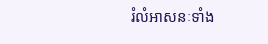រំលំអាសនៈទាំង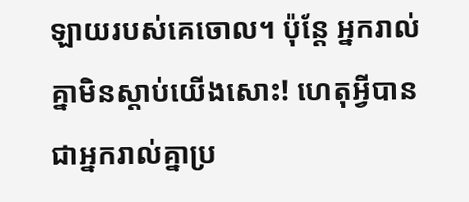ឡាយរបស់គេចោល។ ប៉ុន្តែ អ្នករាល់គ្នាមិនស្តាប់យើងសោះ! ហេតុអ្វីបានជាអ្នករាល់គ្នាប្រ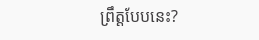ព្រឹត្តបែបនេះ?